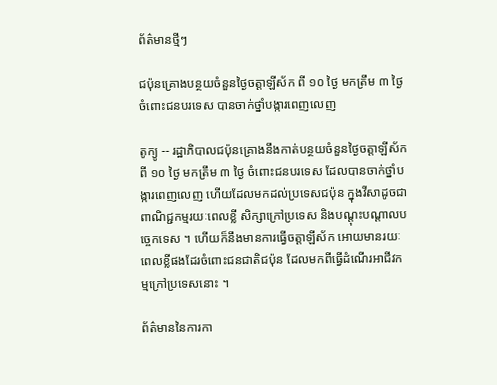ព័ត៌មានថ្មីៗ

ជប៉ុនគ្រោងបន្ថយចំនួនថ្ងៃចត្តាឡីស័ក ពី ១០ ថ្ងៃ មកត្រឹម ៣ ថ្ងៃ ចំពោះជនបរទេស បានចាក់ថ្នាំបង្ការពេញលេញ

តូក្យូ -- រដ្ឋាភិបាលជប៉ុនគ្រោងនឹងកាត់បន្ថយចំនួនថ្ងៃចត្តាឡីស័ក ពី ១០ ថ្ងៃ មកត្រឹម ៣ ថ្ងៃ ចំពោះជនបរទេស ដែលបានចាក់ថ្នាំបង្ការពេញលេញ ហើយដែលមកដល់ប្រទេសជប៉ុន ក្នុងវីសាដូចជា ពាណិជ្ជកម្មរយៈពេលខ្លី សិក្សាក្រៅប្រទេស និងបណ្តុះបណ្តាលបច្ចេកទេស ។ ហើយក៏នឹងមានការធ្វើចត្តាឡីស័ក អោយមានរយៈពេលខ្លីផងដែរចំពោះជនជាតិជប៉ុន ដែលមកពីធ្វើដំណើរអាជីវកម្មក្រៅប្រទេសនោះ ។

ព័ត៌មាននៃការកា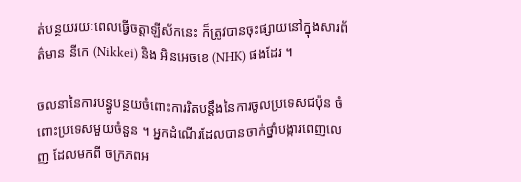ត់បន្ថយរយៈពេលធ្វើចត្តាឡីស័កនេះ ក៏ត្រូវបានចុះផ្សាយនៅក្នុងសារព័ត៌មាន នីកេ (Nikkei) និង អិនអេចខេ (NHK) ផងដែរ ។

ចលនានៃការបន្ធូបន្ថយចំពោះការរិតបន្តឹងនៃការចូលប្រទេសជប៉ុន ចំពោះប្រទេសមួយចំនួន ។ អ្នកដំណើរដែលបានចាក់ថ្នាំបង្ការពេញលេញ ដែលមកពី ចក្រភពអ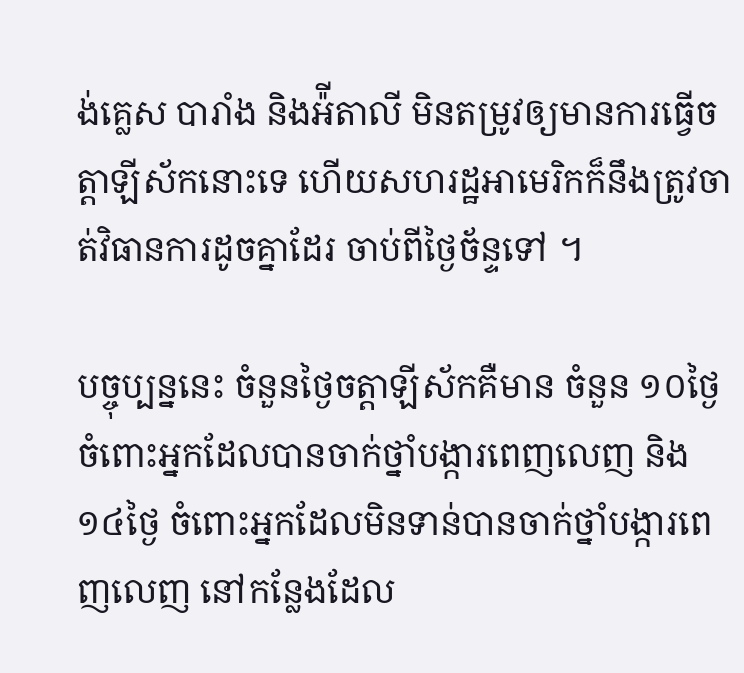ង់គ្លេស បារាំង និងអ៉ីតាលី មិនតម្រូវឲ្យមានការធ្វើចត្តាឡីស័កនោះទេ ហើយសហរដ្ឋអាមេរិកក៏នឹងត្រូវចាត់វិធានការដូចគ្នាដែរ ចាប់ពីថ្ងៃច័ន្ទទៅ ។

បច្ចុប្បន្ននេះ ចំនួនថ្ងៃចត្តាឡីស័កគឺមាន ចំនួន ១០ថ្ងៃ ចំពោះអ្នកដែលបានចាក់ថ្នាំបង្ការពេញលេញ និង ១៤ថ្ងៃ ចំពោះអ្នកដែលមិនទាន់បានចាក់ថ្នាំបង្ការពេញលេញ នៅកន្លែងដែល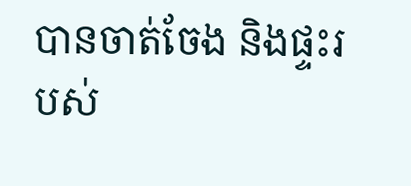បានចាត់ចែង និងផ្ទះរបស់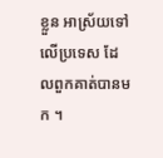ខ្លួន អាស្រ័យទៅលើប្រទេស ដែលពួកគាត់បានមក ។